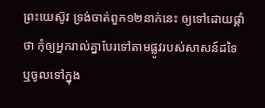ព្រះយេស៊ូវ ទ្រង់ចាត់ពួក១២នាក់នេះ ឲ្យទៅដោយផ្តាំថា កុំឲ្យអ្នករាល់គ្នាបែរទៅតាមផ្លូវរបស់សាសន៍ដទៃ ឬចូលទៅក្នុង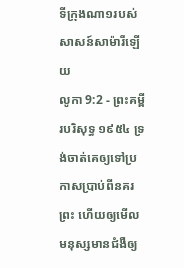ទីក្រុងណា១របស់សាសន៍សាម៉ារីឡើយ
លូកា 9:2 - ព្រះគម្ពីរបរិសុទ្ធ ១៩៥៤ ទ្រង់ចាត់គេឲ្យទៅប្រកាសប្រាប់ពីនគរព្រះ ហើយឲ្យមើលមនុស្សមានជំងឺឲ្យ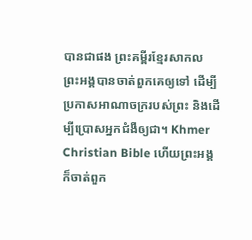បានជាផង ព្រះគម្ពីរខ្មែរសាកល ព្រះអង្គបានចាត់ពួកគេឲ្យទៅ ដើម្បីប្រកាសអាណាចក្ររបស់ព្រះ និងដើម្បីប្រោសអ្នកជំងឺឲ្យជា។ Khmer Christian Bible ហើយព្រះអង្គក៏ចាត់ពួក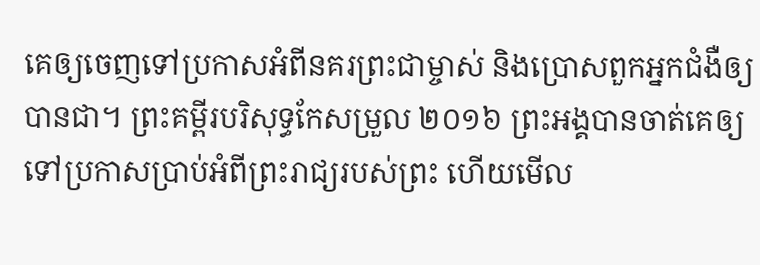គេឲ្យចេញទៅប្រកាសអំពីនគរព្រះជាម្ចាស់ និងប្រោសពួកអ្នកជំងឺឲ្យបានជា។ ព្រះគម្ពីរបរិសុទ្ធកែសម្រួល ២០១៦ ព្រះអង្គបានចាត់គេឲ្យទៅប្រកាសប្រាប់អំពីព្រះរាជ្យរបស់ព្រះ ហើយមើល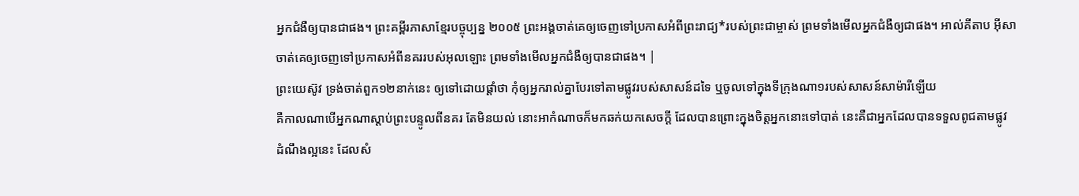អ្នកជំងឺឲ្យបានជាផង។ ព្រះគម្ពីរភាសាខ្មែរបច្ចុប្បន្ន ២០០៥ ព្រះអង្គចាត់គេឲ្យចេញទៅប្រកាសអំពីព្រះរាជ្យ*របស់ព្រះជាម្ចាស់ ព្រមទាំងមើលអ្នកជំងឺឲ្យជាផង។ អាល់គីតាប អ៊ីសាចាត់គេឲ្យចេញទៅប្រកាសអំពីនគររបស់អុលឡោះ ព្រមទាំងមើលអ្នកជំងឺឲ្យបានជាផង។ |
ព្រះយេស៊ូវ ទ្រង់ចាត់ពួក១២នាក់នេះ ឲ្យទៅដោយផ្តាំថា កុំឲ្យអ្នករាល់គ្នាបែរទៅតាមផ្លូវរបស់សាសន៍ដទៃ ឬចូលទៅក្នុងទីក្រុងណា១របស់សាសន៍សាម៉ារីឡើយ
គឺកាលណាបើអ្នកណាស្តាប់ព្រះបន្ទូលពីនគរ តែមិនយល់ នោះអាកំណាចក៏មកឆក់យកសេចក្ដី ដែលបានព្រោះក្នុងចិត្តអ្នកនោះទៅបាត់ នេះគឺជាអ្នកដែលបានទទួលពូជតាមផ្លូវ
ដំណឹងល្អនេះ ដែលសំ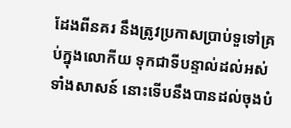ដែងពីនគរ នឹងត្រូវប្រកាសប្រាប់ទួទៅគ្រប់ក្នុងលោកីយ ទុកជាទីបន្ទាល់ដល់អស់ទាំងសាសន៍ នោះទើបនឹងបានដល់ចុងបំ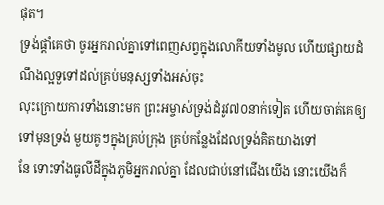ផុត។
ទ្រង់ផ្តាំគេថា ចូរអ្នករាល់គ្នាទៅពេញសព្វក្នុងលោកីយទាំងមូល ហើយផ្សាយដំណឹងល្អទួទៅដល់គ្រប់មនុស្សទាំងអស់ចុះ
លុះក្រោយការទាំងនោះមក ព្រះអម្ចាស់ទ្រង់ដំរូវ៧០នាក់ទៀត ហើយចាត់គេឲ្យទៅមុនទ្រង់ មួយគូៗក្នុងគ្រប់ក្រុង គ្រប់កន្លែងដែលទ្រង់គិតយាងទៅ
នែ ទោះទាំងធូលីដីក្នុងភូមិអ្នករាល់គ្នា ដែលជាប់នៅជើងយើង នោះយើងក៏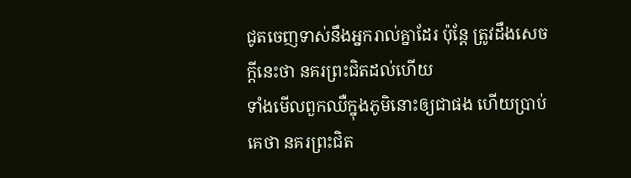ជូតចេញទាស់នឹងអ្នករាល់គ្នាដែរ ប៉ុន្តែ ត្រូវដឹងសេចក្ដីនេះថា នគរព្រះជិតដល់ហើយ
ទាំងមើលពួកឈឺក្នុងភូមិនោះឲ្យជាផង ហើយប្រាប់គេថា នគរព្រះជិត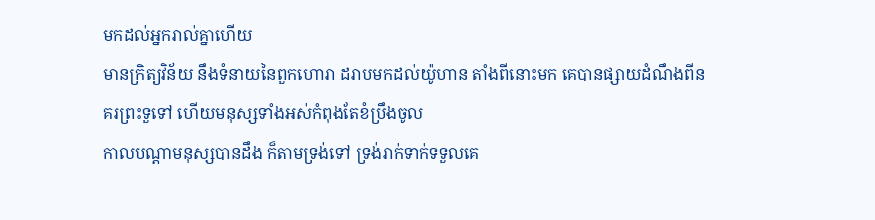មកដល់អ្នករាល់គ្នាហើយ
មានក្រិត្យវិន័យ នឹងទំនាយនៃពួកហោរា ដរាបមកដល់យ៉ូហាន តាំងពីនោះមក គេបានផ្សាយដំណឹងពីនគរព្រះទួទៅ ហើយមនុស្សទាំងអស់កំពុងតែខំប្រឹងចូល
កាលបណ្តាមនុស្សបានដឹង ក៏តាមទ្រង់ទៅ ទ្រង់រាក់ទាក់ទទួលគេ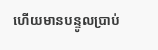ហើយមានបន្ទូលប្រាប់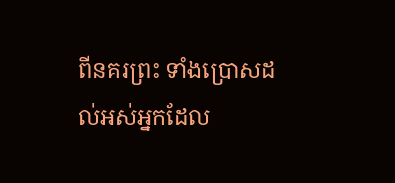ពីនគរព្រះ ទាំងប្រោសដល់អស់អ្នកដែល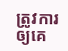ត្រូវការ ឲ្យគេ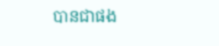បានជាផង